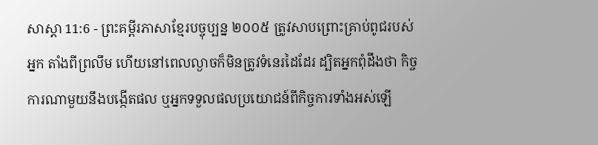សាស្តា 11:6 - ព្រះគម្ពីរភាសាខ្មែរបច្ចុប្បន្ន ២០០៥ ត្រូវសាបព្រោះគ្រាប់ពូជរបស់អ្នក តាំងពីព្រលឹម ហើយនៅពេលល្ងាចក៏មិនត្រូវទំនេរដៃដែរ ដ្បិតអ្នកពុំដឹងថា កិច្ចការណាមួយនឹងបង្កើតផល ឬអ្នកទទួលផលប្រយោជន៍ពីកិច្ចការទាំងអស់ឡើ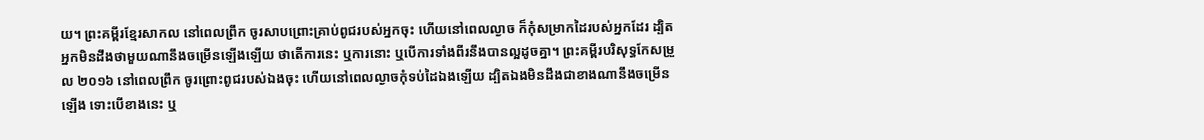យ។ ព្រះគម្ពីរខ្មែរសាកល នៅពេលព្រឹក ចូរសាបព្រោះគ្រាប់ពូជរបស់អ្នកចុះ ហើយនៅពេលល្ងាច ក៏កុំសម្រាកដៃរបស់អ្នកដែរ ដ្បិតអ្នកមិនដឹងថាមួយណានឹងចម្រើនឡើងឡើយ ថាតើការនេះ ឬការនោះ ឬបើការទាំងពីរនឹងបានល្អដូចគ្នា។ ព្រះគម្ពីរបរិសុទ្ធកែសម្រួល ២០១៦ នៅពេលព្រឹក ចូរព្រោះពូជរបស់ឯងចុះ ហើយនៅពេលល្ងាចកុំទប់ដៃឯងឡើយ ដ្បិតឯងមិនដឹងជាខាងណានឹងចម្រើនឡើង ទោះបើខាងនេះ ឬ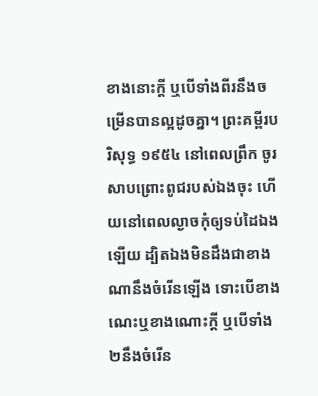ខាងនោះក្តី ឬបើទាំងពីរនឹងចម្រើនបានល្អដូចគ្នា។ ព្រះគម្ពីរបរិសុទ្ធ ១៩៥៤ នៅពេលព្រឹក ចូរសាបព្រោះពូជរបស់ឯងចុះ ហើយនៅពេលល្ងាចកុំឲ្យទប់ដៃឯងឡើយ ដ្បិតឯងមិនដឹងជាខាងណានឹងចំរើនឡើង ទោះបើខាងណេះឬខាងណោះក្តី ឬបើទាំង២នឹងចំរើន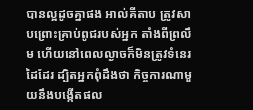បានល្អដូចគ្នាផង អាល់គីតាប ត្រូវសាបព្រោះគ្រាប់ពូជរបស់អ្នក តាំងពីព្រលឹម ហើយនៅពេលល្ងាចក៏មិនត្រូវទំនេរដៃដែរ ដ្បិតអ្នកពុំដឹងថា កិច្ចការណាមួយនឹងបង្កើតផល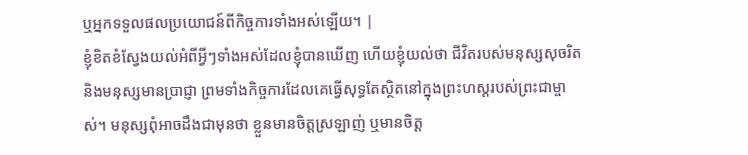ឬអ្នកទទួលផលប្រយោជន៍ពីកិច្ចការទាំងអស់ឡើយ។ |
ខ្ញុំខិតខំស្វែងយល់អំពីអ្វីៗទាំងអស់ដែលខ្ញុំបានឃើញ ហើយខ្ញុំយល់ថា ជីវិតរបស់មនុស្សសុចរិត និងមនុស្សមានប្រាជ្ញា ព្រមទាំងកិច្ចការដែលគេធ្វើសុទ្ធតែស្ថិតនៅក្នុងព្រះហស្ដរបស់ព្រះជាម្ចាស់។ មនុស្សពុំអាចដឹងជាមុនថា ខ្លួនមានចិត្តស្រឡាញ់ ឬមានចិត្ត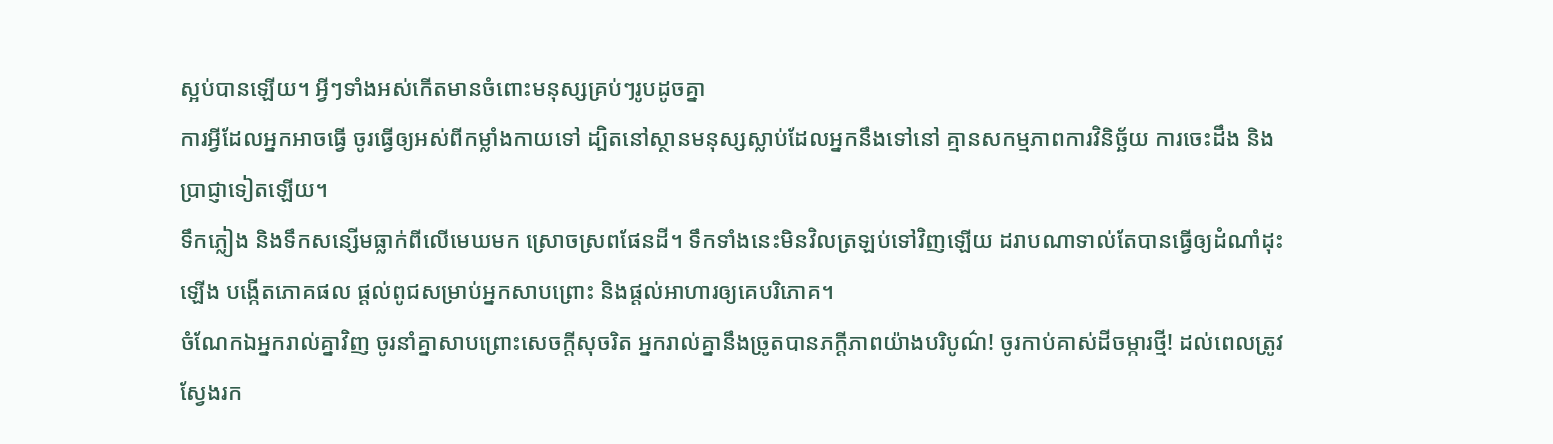ស្អប់បានឡើយ។ អ្វីៗទាំងអស់កើតមានចំពោះមនុស្សគ្រប់ៗរូបដូចគ្នា
ការអ្វីដែលអ្នកអាចធ្វើ ចូរធ្វើឲ្យអស់ពីកម្លាំងកាយទៅ ដ្បិតនៅស្ថានមនុស្សស្លាប់ដែលអ្នកនឹងទៅនៅ គ្មានសកម្មភាពការវិនិច្ឆ័យ ការចេះដឹង និងប្រាជ្ញាទៀតឡើយ។
ទឹកភ្លៀង និងទឹកសន្សើមធ្លាក់ពីលើមេឃមក ស្រោចស្រពផែនដី។ ទឹកទាំងនេះមិនវិលត្រឡប់ទៅវិញឡើយ ដរាបណាទាល់តែបានធ្វើឲ្យដំណាំដុះឡើង បង្កើតភោគផល ផ្ដល់ពូជសម្រាប់អ្នកសាបព្រោះ និងផ្ដល់អាហារឲ្យគេបរិភោគ។
ចំណែកឯអ្នករាល់គ្នាវិញ ចូរនាំគ្នាសាបព្រោះសេចក្ដីសុចរិត អ្នករាល់គ្នានឹងច្រូតបានភក្ដីភាពយ៉ាងបរិបូណ៌! ចូរកាប់គាស់ដីចម្ការថ្មី! ដល់ពេលត្រូវស្វែងរក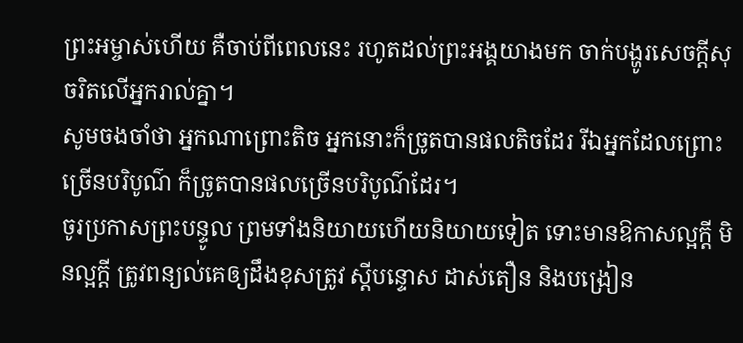ព្រះអម្ចាស់ហើយ គឺចាប់ពីពេលនេះ រហូតដល់ព្រះអង្គយាងមក ចាក់បង្ហូរសេចក្ដីសុចរិតលើអ្នករាល់គ្នា។
សូមចងចាំថា អ្នកណាព្រោះតិច អ្នកនោះក៏ច្រូតបានផលតិចដែរ រីឯអ្នកដែលព្រោះច្រើនបរិបូណ៌ ក៏ច្រូតបានផលច្រើនបរិបូណ៌ដែរ។
ចូរប្រកាសព្រះបន្ទូល ព្រមទាំងនិយាយហើយនិយាយទៀត ទោះមានឱកាសល្អក្ដី មិនល្អក្ដី ត្រូវពន្យល់គេឲ្យដឹងខុសត្រូវ ស្ដីបន្ទោស ដាស់តឿន និងបង្រៀន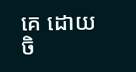គេ ដោយចិ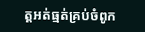ត្តអត់ធ្មត់គ្រប់ចំពូក